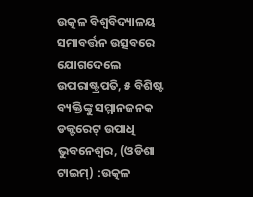ଉତ୍କଳ ବିଶ୍ବବିଦ୍ୟାଳୟ ସମାବର୍ତ୍ତନ ଉତ୍ସବରେ ଯୋଗଦେଲେ ଉପରାଷ୍ଟ୍ରପତି, ୫ ବିଶିଷ୍ଟ ବ୍ୟକ୍ତିଙ୍କୁ ସମ୍ମାନଜନକ ଡକ୍ଟରେଟ୍ ଉପାଧି
ଭୁବନେଶ୍ବର, (ଓଡିଶା ଟାଇମ୍) :ଉତ୍କଳ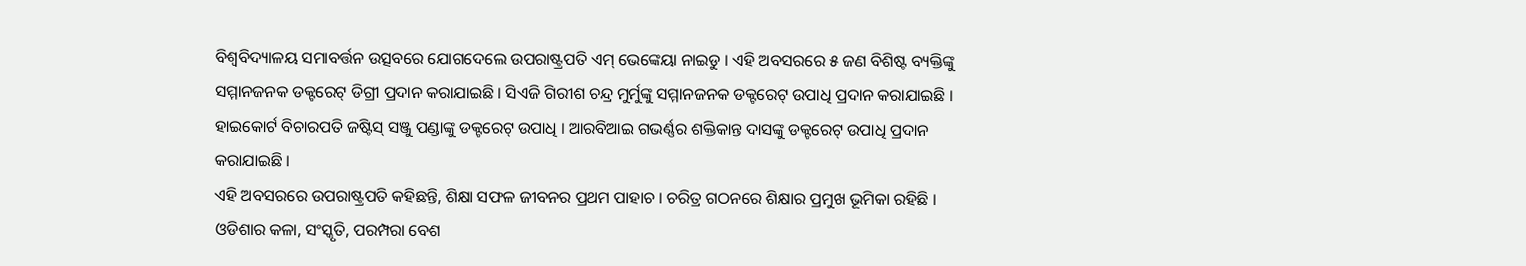ବିଶ୍ବବିଦ୍ୟାଳୟ ସମାବର୍ତ୍ତନ ଉତ୍ସବରେ ଯୋଗଦେଲେ ଉପରାଷ୍ଟ୍ରପତି ଏମ୍ ଭେଙ୍କେୟା ନାଇଡୁ । ଏହି ଅବସରରେ ୫ ଜଣ ବିଶିଷ୍ଟ ବ୍ୟକ୍ତିଙ୍କୁ ସମ୍ମାନଜନକ ଡକ୍ଟରେଟ୍ ଡିଗ୍ରୀ ପ୍ରଦାନ କରାଯାଇଛି । ସିଏଜି ଗିରୀଶ ଚନ୍ଦ୍ର ମୁର୍ମୁଙ୍କୁ ସମ୍ମାନଜନକ ଡକ୍ଟରେଟ୍ ଉପାଧି ପ୍ରଦାନ କରାଯାଇଛି । ହାଇକୋର୍ଟ ବିଚାରପତି ଜଷ୍ଟିସ୍ ସଞ୍ଜୁ ପଣ୍ଡାଙ୍କୁ ଡକ୍ଟରେଟ୍ ଉପାଧି । ଆରବିଆଇ ଗଭର୍ଣ୍ଣର ଶକ୍ତିକାନ୍ତ ଦାସଙ୍କୁ ଡକ୍ଟରେଟ୍ ଉପାଧି ପ୍ରଦାନ କରାଯାଇଛି ।
ଏହି ଅବସରରେ ଉପରାଷ୍ଟ୍ରପତି କହିଛନ୍ତି, ଶିକ୍ଷା ସଫଳ ଜୀବନର ପ୍ରଥମ ପାହାଚ । ଚରିତ୍ର ଗଠନରେ ଶିକ୍ଷାର ପ୍ରମୁଖ ଭୂମିକା ରହିଛି । ଓଡିଶାର କଳା, ସଂସ୍କୃତି, ପରମ୍ପରା ବେଶ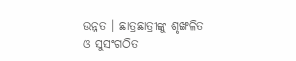ଉନ୍ନତ । ଛାତ୍ରଛାତ୍ରୀଙ୍କୁ ଶୃଙ୍ଖଳିତ ଓ ସୁସଂଗଠିତ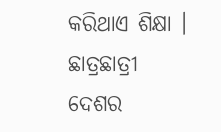କରିଥାଏ ଶିକ୍ଷା । ଛାତ୍ରଛାତ୍ରୀ ଦେଶର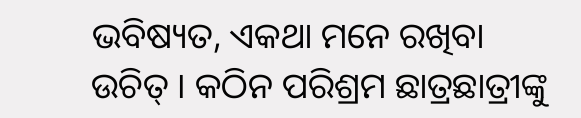ଭବିଷ୍ୟତ, ଏକଥା ମନେ ରଖିବା ଉଚିତ୍ । କଠିନ ପରିଶ୍ରମ ଛାତ୍ରଛାତ୍ରୀଙ୍କୁ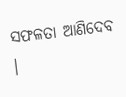ସଫଳତା ଆଣିଦେବ ।